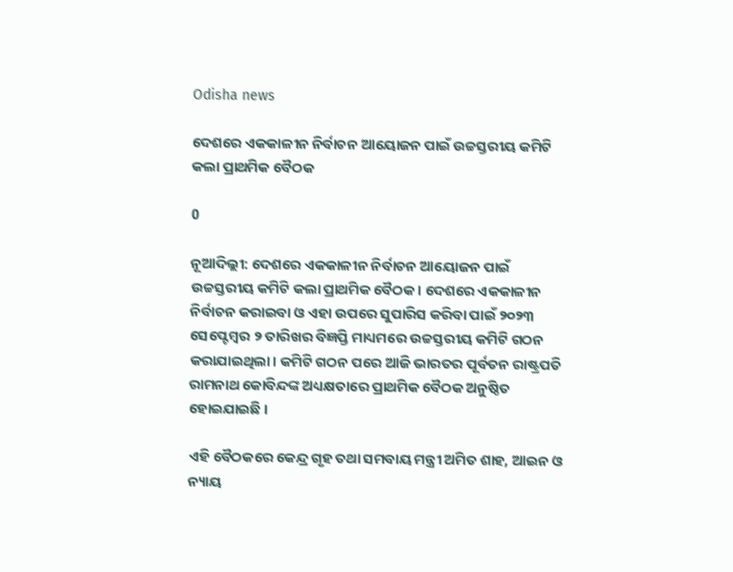Odisha news

ଦେଶରେ ଏକକାଳୀନ ନିର୍ବାଚନ ଆୟୋଜନ ପାଇଁ ଉଚ୍ଚସ୍ତରୀୟ କମିଟି କଲା ପ୍ରାଥମିକ ବୈଠକ

0

ନୂଆଦିଲ୍ଲୀ: ଦେଶରେ ଏକକାଳୀନ ନିର୍ବାଚନ ଆୟୋଜନ ପାଇଁ ଉଚ୍ଚସ୍ତରୀୟ କମିଟି କଲା ପ୍ରାଥମିକ ବୈଠକ। ଦେଶରେ ଏକକାଳୀନ ନିର୍ବାଚନ କରାଇବା ଓ ଏହା ଉପରେ ସୁପାରିସ କରିବା ପାଇଁ ୨୦୨୩ ସେପ୍ଟେମ୍ବର ୨ ତାରିଖର ବିଜ୍ଞପ୍ତି ମାଧ୍ୟମରେ ଉଚ୍ଚସ୍ତରୀୟ କମିଟି ଗଠନ କରାଯାଇଥିଲା। କମିଟି ଗଠନ ପରେ ଆଜି ଭାରତର ପୂର୍ବତନ ରାଷ୍ଟ୍ରପତି ରାମନାଥ କୋବିନ୍ଦଙ୍କ ଅଧ୍ୟକ୍ଷତାରେ ପ୍ରାଥମିକ ବୈଠକ ଅନୁଷ୍ଠିତ ହୋଇଯାଇଛି ।

ଏହି ବୈଠକରେ କେନ୍ଦ୍ର ଗୃହ ତଥା ସମବାୟ ମନ୍ତ୍ରୀ ଅମିତ ଶାହ, ଆଇନ ଓ ନ୍ୟାୟ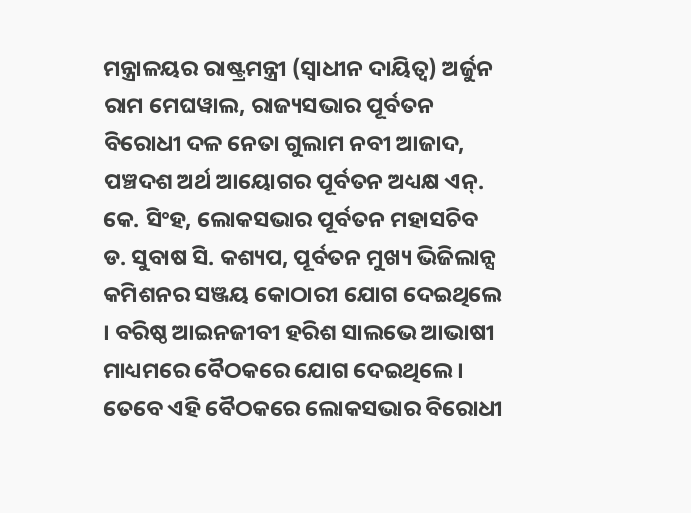ମନ୍ତ୍ରାଳୟର ରାଷ୍ଟ୍ରମନ୍ତ୍ରୀ (ସ୍ୱାଧୀନ ଦାୟିତ୍ୱ) ଅର୍ଜୁନ ରାମ ମେଘୱାଲ, ରାଜ୍ୟସଭାର ପୂର୍ବତନ ବିରୋଧୀ ଦଳ ନେତା ଗୁଲାମ ନବୀ ଆଜାଦ, ପଞ୍ଚଦଶ ଅର୍ଥ ଆୟୋଗର ପୂର୍ବତନ ଅଧ୍ୟକ୍ଷ ଏନ୍. କେ. ସିଂହ, ଲୋକସଭାର ପୂର୍ବତନ ମହାସଚିବ ଡ. ସୁବାଷ ସି. କଶ୍ୟପ, ପୂର୍ବତନ ମୁଖ୍ୟ ଭିଜିଲାନ୍ସ କମିଶନର ସଞ୍ଜୟ କୋଠାରୀ ଯୋଗ ଦେଇଥିଲେ । ବରିଷ୍ଠ ଆଇନଜୀବୀ ହରିଶ ସାଲଭେ ଆଭାଷୀ ମାଧ୍ୟମରେ ବୈଠକରେ ଯୋଗ ଦେଇଥିଲେ । ତେବେ ଏହି ବୈଠକରେ ଲୋକସଭାର ବିରୋଧୀ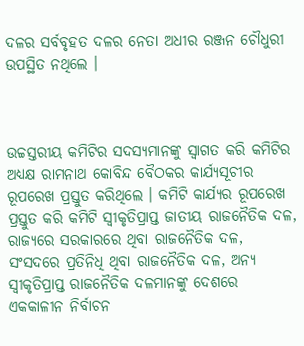ଦଳର ସର୍ବବୃହତ ଦଳର ନେତା ଅଧୀର ରଞ୍ଜନ ଚୌଧୁରୀ ଉପସ୍ଥିତ ନଥିଲେ ।



ଉଚ୍ଚସ୍ତରୀୟ କମିଟିର ସଦସ୍ୟମାନଙ୍କୁ ସ୍ୱାଗତ କରି କମିଟିର ଅଧ୍ୟକ୍ଷ ରାମନାଥ କୋବିନ୍ଦ ବୈଠକର କାର୍ଯ୍ୟସୂଚୀର ରୂପରେଖ ପ୍ରସ୍ତୁତ କରିଥିଲେ । କମିଟି କାର୍ଯ୍ୟର ରୂପରେଖ ପ୍ରସ୍ତୁତ କରି କମିଟି ସ୍ୱୀକୃତିପ୍ରାପ୍ତ ଜାତୀୟ ରାଜନୈତିକ ଦଳ, ରାଜ୍ୟରେ ସରକାରରେ ଥିବା ରାଜନୈତିକ ଦଳ, ସଂସଦରେ ପ୍ରତିନିଧି ଥିବା ରାଜନୈତିକ ଦଳ, ଅନ୍ୟ ସ୍ୱୀକୃତିପ୍ରାପ୍ତ ରାଜନୈତିକ ଦଳମାନଙ୍କୁ ଦେଶରେ ଏକକାଳୀନ ନିର୍ବାଚନ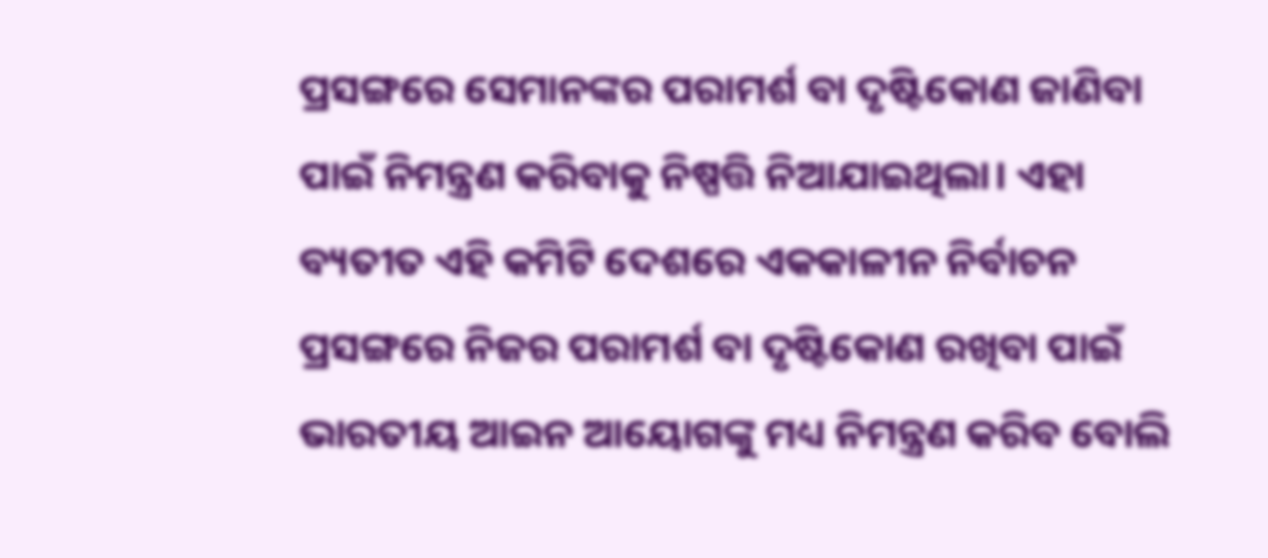ପ୍ରସଙ୍ଗରେ ସେମାନଙ୍କର ପରାମର୍ଶ ବା ଦୃଷ୍ଟିକୋଣ ଜାଣିବା ପାଇଁ ନିମନ୍ତ୍ରଣ କରିବାକୁ ନିଷ୍ପତ୍ତି ନିଆଯାଇଥିଲା। ଏହା ବ୍ୟତୀତ ଏହି କମିଟି ଦେଶରେ ଏକକାଳୀନ ନିର୍ବାଚନ ପ୍ରସଙ୍ଗରେ ନିଜର ପରାମର୍ଶ ବା ଦୃଷ୍ଟିକୋଣ ରଖିବା ପାଇଁ ଭାରତୀୟ ଆଇନ ଆୟୋଗଙ୍କୁ ମଧ୍ୟ ନିମନ୍ତ୍ରଣ କରିବ ବୋଲି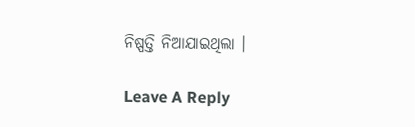ନିଷ୍ପତ୍ତି ନିଆଯାଇଥିଲା ।

Leave A Reply